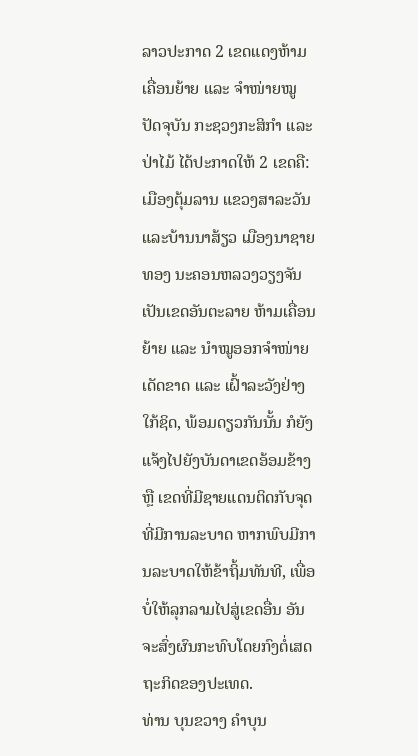ລາວປະກາດ 2 ເຂດແດງຫ້າມເຄື່ອນຍ້າຍ ແລະ ຈຳໜ່າຍໝູ
ປັດຈຸບັນ ກະຊວງກະສິກຳ ແລະປ່າໄມ້ ໄດ້ປະກາດໃຫ້ 2 ເຂດຄື: ເມືອງຕຸ້ມລານ ແຂວງສາລະວັນ ແລະບ້ານນາສ້ຽວ ເມືອງນາຊາຍທອງ ນະຄອນຫລວງວຽງຈັນ ເປັນເຂດອັນຕະລາຍ ຫ້າມເຄື່ອນຍ້າຍ ແລະ ນຳໝູອອກຈຳໜ່າຍເດັດຂາດ ແລະ ເຝົ້າລະວັງຢ່າງໃກ້ຊິດ, ພ້ອມດຽວກັນນັ້ນ ກໍຍັງແຈ້ງໄປຍັງບັນດາເຂດອ້ອມຂ້າງ ຫຼື ເຂດທີ່ມີຊາຍແດນຕິດກັບຈຸດທີ່ມີການລະບາດ ຫາກພົບມີການລະບາດໃຫ້ຂ້າຖິ້ມທັນທີ, ເພື່ອບໍ່ໃຫ້ລຸກລາມໄປສູ່ເຂດອື່ນ ອັນຈະສົ່ງຜົນກະທົບໂດຍກົງຕໍ່ເສດຖະກິດຂອງປະເທດ.
ທ່ານ ບຸນຂວາງ ຄຳບຸນ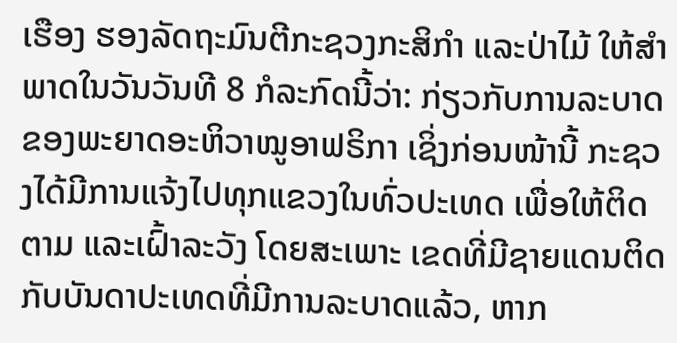ເຮືອງ ຮອງລັດຖະມົນຕີກະຊວງກະສິກຳ ແລະປ່າໄມ້ ໃຫ້ສຳພາດໃນວັນວັນທີ 8 ກໍລະກົດນີ້ວ່າ: ກ່ຽວກັບການລະບາດຂອງພະຍາດອະຫິວາໝູອາຟຣິກາ ເຊິ່ງກ່ອນໜ້ານີ້ ກະຊວງໄດ້ມີການແຈ້ງໄປທຸກແຂວງໃນທົ່ວປະເທດ ເພື່ອໃຫ້ຕິດຕາມ ແລະເຝົ້າລະວັງ ໂດຍສະເພາະ ເຂດທີ່ມີຊາຍແດນຕິດກັບບັນດາປະເທດທີ່ມີການລະບາດແລ້ວ, ຫາກ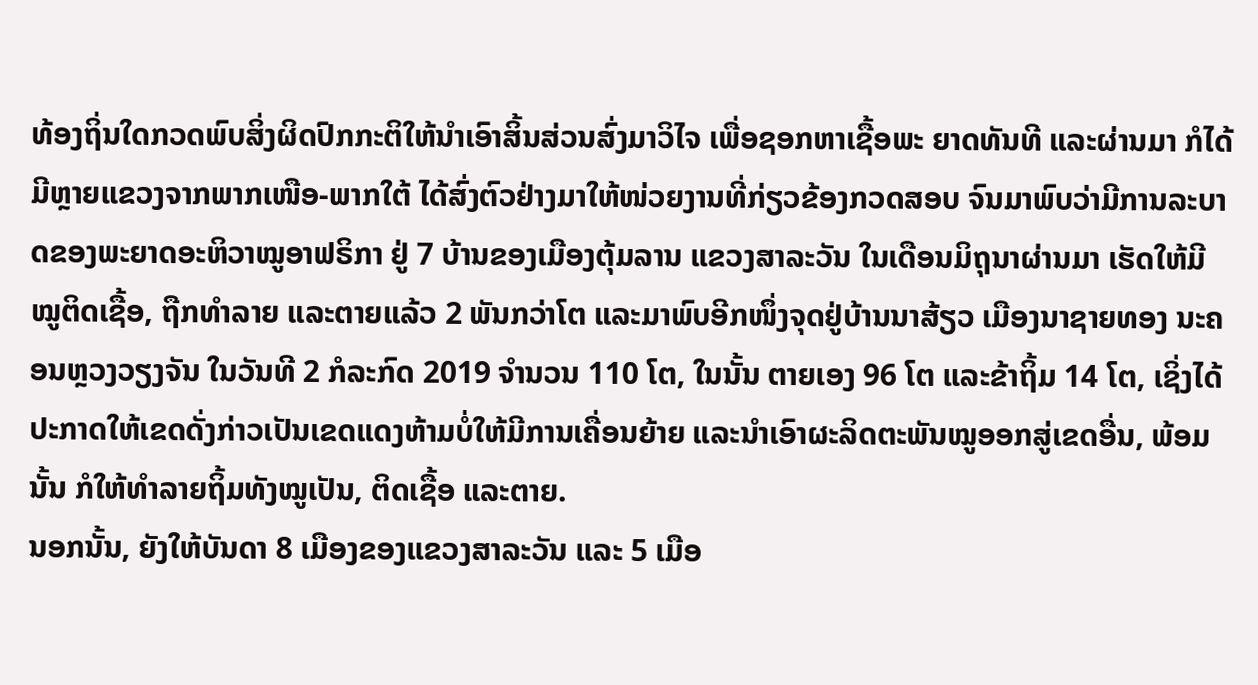ທ້ອງຖິ່ນໃດກວດພົບສິ່ງຜິດປົກກະຕິໃຫ້ນຳເອົາສິ້ນສ່ວນສົ່ງມາວິໄຈ ເພື່ອຊອກຫາເຊື້ອພະ ຍາດທັນທີ ແລະຜ່ານມາ ກໍໄດ້ມີຫຼາຍແຂວງຈາກພາກເໜືອ-ພາກໃຕ້ ໄດ້ສົ່ງຕົວຢ່າງມາໃຫ້ໜ່ວຍງານທີ່ກ່ຽວຂ້ອງກວດສອບ ຈົນມາພົບວ່າມີການລະບາດຂອງພະຍາດອະຫິວາໝູອາຟຣິກາ ຢູ່ 7 ບ້ານຂອງເມືອງຕຸ້ມລານ ແຂວງສາລະວັນ ໃນເດືອນມິຖຸນາຜ່ານມາ ເຮັດໃຫ້ມີໝູຕິດເຊື້ອ, ຖືກທຳລາຍ ແລະຕາຍແລ້ວ 2 ພັນກວ່າໂຕ ແລະມາພົບອີກໜຶ່ງຈຸດຢູ່ບ້ານນາສ້ຽວ ເມືອງນາຊາຍທອງ ນະຄອນຫຼວງວຽງຈັນ ໃນວັນທີ 2 ກໍລະກົດ 2019 ຈຳນວນ 110 ໂຕ, ໃນນັ້ນ ຕາຍເອງ 96 ໂຕ ແລະຂ້າຖິ້ມ 14 ໂຕ, ເຊິ່ງໄດ້ປະກາດໃຫ້ເຂດດັ່ງກ່າວເປັນເຂດແດງຫ້າມບໍ່ໃຫ້ມີການເຄື່ອນຍ້າຍ ແລະນຳເອົາຜະລິດຕະພັນໝູອອກສູ່ເຂດອື່ນ, ພ້ອມນັ້ນ ກໍໃຫ້ທຳລາຍຖິ້ມທັງໝູເປັນ, ຕິດເຊື້ອ ແລະຕາຍ.
ນອກນັ້ນ, ຍັງໃຫ້ບັນດາ 8 ເມືອງຂອງແຂວງສາລະວັນ ແລະ 5 ເມືອ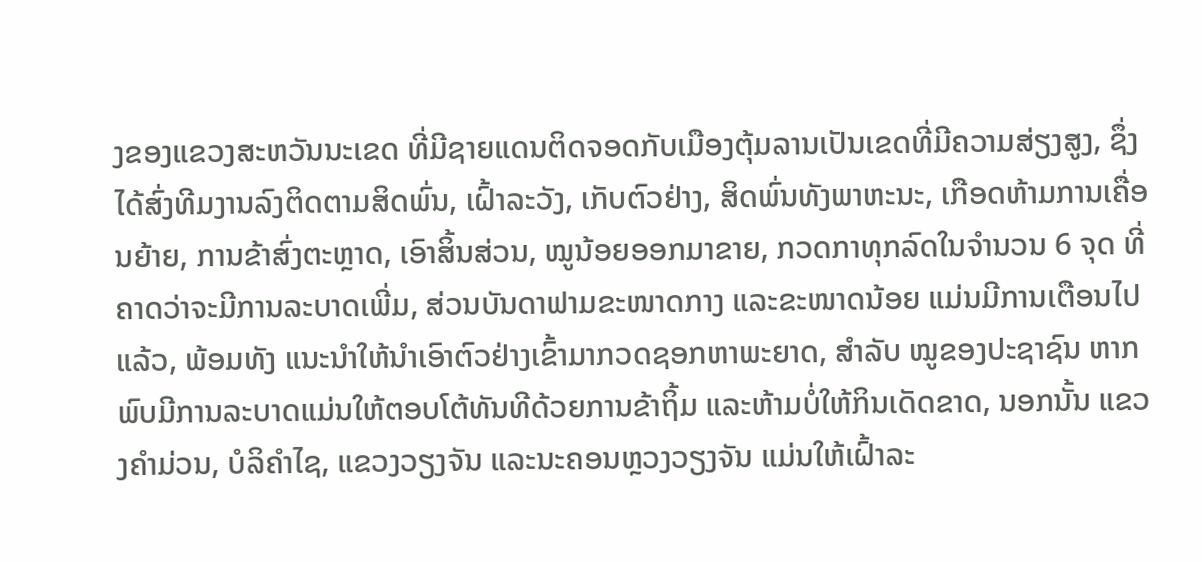ງຂອງແຂວງສະຫວັນນະເຂດ ທີ່ມີຊາຍແດນຕິດຈອດກັບເມືອງຕຸ້ມລານເປັນເຂດທີ່ມີຄວາມສ່ຽງສູງ, ຊຶ່ງໄດ້ສົ່ງທີມງານລົງຕິດຕາມສິດພົ່ນ, ເຝົ້າລະວັງ, ເກັບຕົວຢ່າງ, ສິດພົ່ນທັງພາຫະນະ, ເກືອດຫ້າມການເຄື່ອນຍ້າຍ, ການຂ້າສົ່ງຕະຫຼາດ, ເອົາສິ້ນສ່ວນ, ໝູນ້ອຍອອກມາຂາຍ, ກວດກາທຸກລົດໃນຈຳນວນ 6 ຈຸດ ທີ່ຄາດວ່າຈະມີການລະບາດເພີ່ມ, ສ່ວນບັນດາຟາມຂະໜາດກາງ ແລະຂະໜາດນ້ອຍ ແມ່ນມີການເຕືອນໄປແລ້ວ, ພ້ອມທັງ ແນະນຳໃຫ້ນຳເອົາຕົວຢ່າງເຂົ້າມາກວດຊອກຫາພະຍາດ, ສຳລັບ ໝູຂອງປະຊາຊົນ ຫາກພົບມີການລະບາດແມ່ນໃຫ້ຕອບໂຕ້ທັນທີດ້ວຍການຂ້າຖິ້ມ ແລະຫ້າມບໍ່ໃຫ້ກິນເດັດຂາດ, ນອກນັ້ນ ແຂວງຄຳມ່ວນ, ບໍລິຄຳໄຊ, ແຂວງວຽງຈັນ ແລະນະຄອນຫຼວງວຽງຈັນ ແມ່ນໃຫ້ເຝົ້າລະ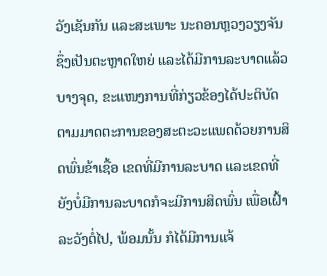ວັງເຊັນກັນ ແລະສະເພາະ ນະຄອນຫຼວງວຽງຈັນ ຊຶ່ງເປັນຕະຫຼາດໃຫຍ່ ແລະໄດ້ມີການລະບາດແລ້ວບາງຈຸດ, ຂະແໜງການທີ່ກ່ຽວຂ້ອງໄດ້ປະຕິບັດຕາມມາດຕະການຂອງສະຕະວະແພດດ້ວຍການສິດພົ່ນຂ້າເຊື້ອ ເຂດທີ່ມີການລະບາດ ແລະເຂດທີ່ຍັງບໍ່ມີການລະບາດກໍຈະມີການສິດພົ່ນ ເພື່ອເຝົ້າລະວັງຕໍ່ໄປ, ພ້ອມນັ້ນ ກໍໄດ້ມີການແຈ້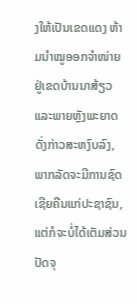ງໃຫ້ເປັນເຂດແດງ ຫ້າມນຳໝູອອກຈຳໜ່າຍ ຢູ່ເຂດບ້ານນາສ້ຽວ ແລະພາຍຫຼັງພະຍາດດັ່ງກ່າວສະຫງົບລົງ, ພາກລັດຈະມີການຊົດເຊີຍຄືນແກ່ປະຊາຊົນ, ແຕ່ກໍຈະບໍ່ໄດ້ເຕັມສ່ວນ ປັດຈຸ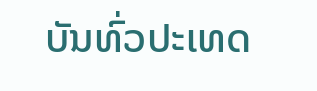ບັນທົ່ວປະເທດ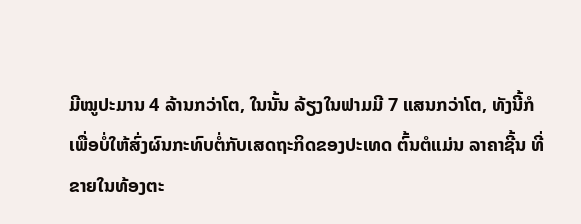ມີໝູປະມານ 4 ລ້ານກວ່າໂຕ, ໃນນັ້ນ ລ້ຽງໃນຟາມມີ 7 ແສນກວ່າໂຕ, ທັງນີ້ກໍເພື່ອບໍ່ໃຫ້ສົ່ງຜົນກະທົບຕໍ່ກັບເສດຖະກິດຂອງປະເທດ ຕົ້ນຕໍແມ່ນ ລາຄາຊີ້ນ ທີ່ຂາຍໃນທ້ອງຕະ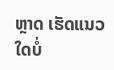ຫຼາດ ເຮັດແນວໃດບໍ່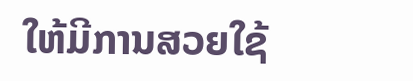ໃຫ້ມີການສວຍໃຊ້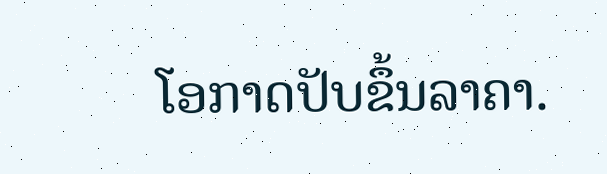ໂອກາດປັບຂຶ້ນລາຄາ.